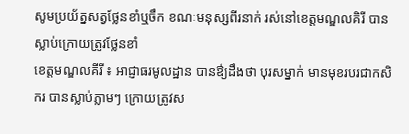សូមប្រយ័ត្នសត្វថ្លែនខាំឬចឹក ខណៈមនុស្សពីរនាក់ រស់នៅខេត្តមណ្ឌលគិរី បានស្លាប់ក្រោយត្រូវថ្លែនខាំ
ខេត្តមណ្ឌលគីរី ៖ អាជ្ញាធរមូលដ្ឋាន បានឳ្យដឹងថា បុរសម្នាក់ មានមុខរបរជាកសិករ បានស្លាប់ភ្លាមៗ ក្រោយត្រូវស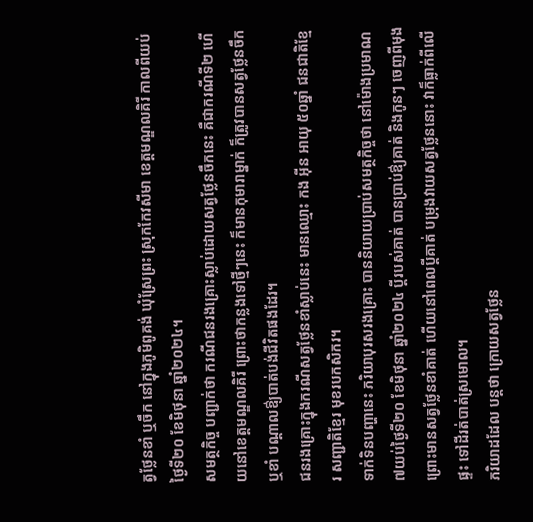ត្វថ្លែនខាំ ឬចឹក នៅក្នុងភូមិពូគង់ ឃុំស្រែព្រះ ស្រុកកែវសីមា ខេត្តមណ្ឌលគិរី កាលពីយប់ថ្ងៃទី២០ ខែមិថុនា ឆ្នាំ២០២៤។
សមត្ថកិច្ច បញ្ជាក់ថា ករណីជនរងគ្រោះស្លាប់ដោយសត្វថ្លែនចឹកនេះ គឺជាករណីទី២ ហើយនៅខេត្តមណ្ឌលគិរី ព្រោះថាកន្លងទៅថ្មីៗនេះ ក៏មានកុមារាម្នាក់ ក៏ត្រូវបានសត្វថ្លែនចឹក ឬខាំ បណ្តាលឳ្យបាត់បង់ជីវិតផងដែរ។
ជនរងគ្រោះក្នុងករណីសត្វថ្លែនខាំស្លាប់នេះ មានឈ្មោះ កង អ៊ីន អាយុ ៥០ឆ្នាំ ជនជាតិខ្មែរ សញ្ជាតិខ្មែរ មុខរបកសិករ។
ទាក់ទិនបញ្ហានេះ ភរិយាបុរសរងគ្រោះ បាននិយាយប្រាប់សមត្ថកិច្ចថា នៅម៉ោងប្រមាណ ៧យប់ថ្ងៃទី២០ ខែមិថុនា ឆ្នាំ២០២៤ ប្ដីរបស់គាត់ បានប្រាប់ឳ្យគាត់ និងកូនៗ ចេញពីមុង ព្រោះមានសត្វថ្លែនខាំគាត់ ហើយនៅពេលប្ដីគាត់ បម្រុងវាយសត្វថែ្លននោះ វាក៏ធ្លាក់ពីលើផ្ទះ ទៅដីរត់បាត់ស្រមោល។
ភរិយាដដែល បន្តថា ក្រោយសត្វថ្លែន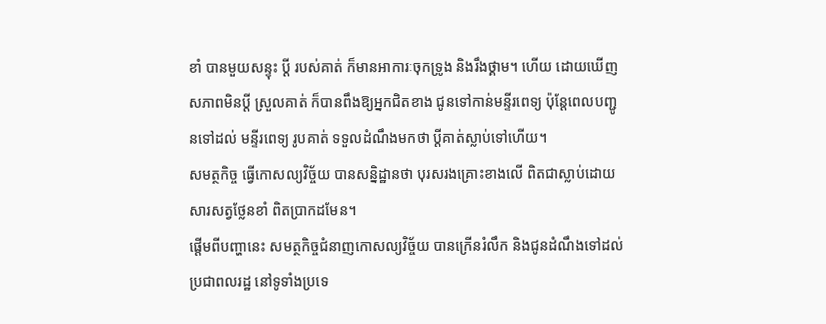ខាំ បានមួយសន្ទុះ ប្ដី របស់គាត់ ក៏មានអាការៈចុកទ្រូង និងរឹងថ្គាម។ ហើយ ដោយឃើញសភាពមិនប្តី ស្រួលគាត់ ក៏បានពឹងឱ្យអ្នកជិតខាង ជូនទៅកាន់មន្ទីរពេទ្យ ប៉ុន្តែពេលបញ្ជូនទៅដល់ មន្ទីរពេទ្យ រូបគាត់ ទទួលដំណឹងមកថា ប្ដីគាត់ស្លាប់ទៅហើយ។
សមត្ថកិច្ច ធ្វើកោសល្យវិច្ច័យ បានសន្និដ្ឋានថា បុរសរងគ្រោះខាងលើ ពិតជាស្លាប់ដោយសារសត្វថ្លែនខាំ ពិតប្រាកដមែន។
ផ្តើមពីបញ្ហានេះ សមត្ថកិច្ចជំនាញកោសល្យវិច្ច័យ បានក្រើនរំលឹក និងជូនដំណឹងទៅដល់ប្រជាពលរដ្ឋ នៅទូទាំងប្រទេ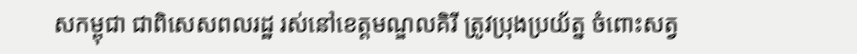សកម្ពុជា ជាពិសេសពលរដ្ឋ រស់នៅខេត្តមណ្ឌលគិរី ត្រូវប្រុងប្រយ័ត្ន ចំពោះសត្វ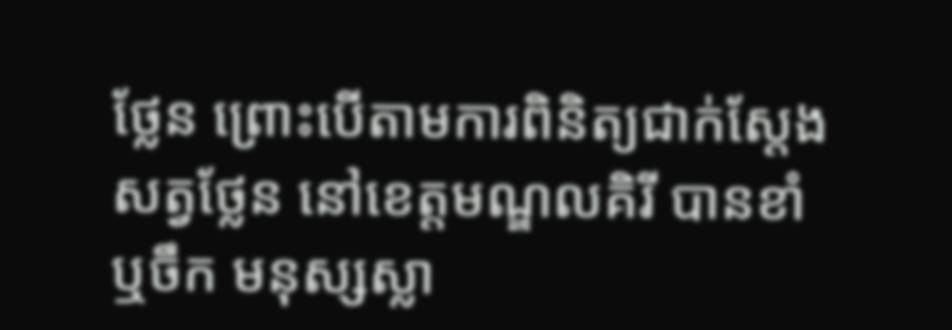ថ្លែន ព្រោះបើតាមការពិនិត្យជាក់ស្តែង សត្វថ្លែន នៅខេត្តមណ្ឌលគិរី បានខាំ ឬចឹក មនុស្សស្លា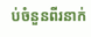ប់ចំនួនពីរនាក់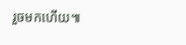រួចមកហើយ៕